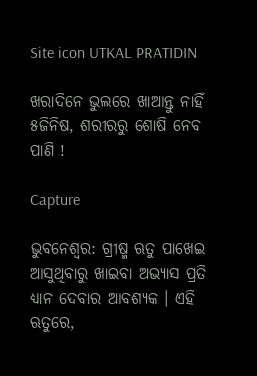Site icon UTKAL PRATIDIN

ଖରାଦିନେ ଭୁଲରେ ଖାଆନ୍ତୁ ନାହିଁ ୫ଜିନିଷ, ଶରୀରରୁ ଶୋଷି ନେବ ପାଣି !

Capture

ଭୁବନେଶ୍ଵର: ଗ୍ରୀଷ୍ମ ଋତୁ ପାଖେଇ ଆସୁଥିବାରୁ ଖାଇବା ଅଭ୍ୟାସ ପ୍ରତି ଧ୍ୟାନ ଦେବାର ଆବଶ୍ୟକ । ଏହି ଋତୁରେ,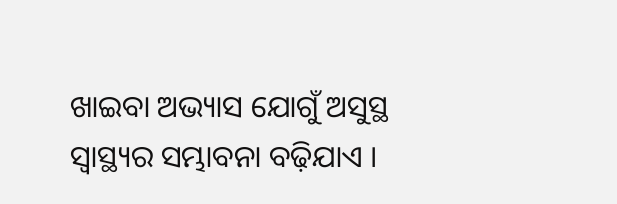ଖାଇବା ଅଭ୍ୟାସ ଯୋଗୁଁ ଅସୁସ୍ଥ ସ୍ୱାସ୍ଥ୍ୟର ସମ୍ଭାବନା ବଢ଼ିଯାଏ ।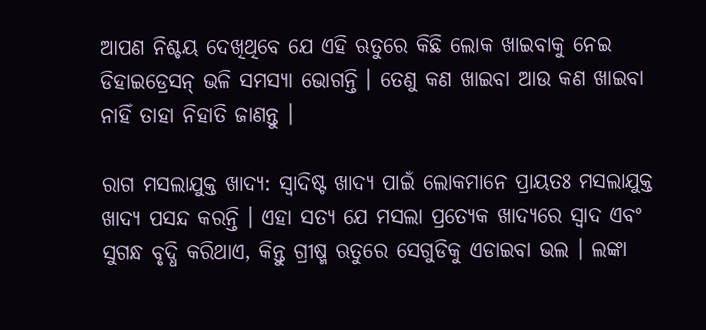ଆପଣ ନିଶ୍ଚୟ ଦେଖିଥିବେ ଯେ ଏହି ଋତୁରେ କିଛି ଲୋକ ଖାଇବାକୁ ନେଇ ଡିହାଇଡ୍ରେସନ୍ ଭଳି ସମସ୍ୟା ଭୋଗନ୍ତି । ତେଣୁ କଣ ଖାଇବା ଆଉ କଣ ଖାଇବା ନାହିଁ ତାହା ନିହାତି ଜାଣନ୍ତୁ ।

ରାଗ ମସଲାଯୁକ୍ତ ଖାଦ୍ୟ: ସ୍ୱାଦିଷ୍ଟ ଖାଦ୍ୟ ପାଇଁ ଲୋକମାନେ ପ୍ରାୟତଃ ମସଲାଯୁକ୍ତ ଖାଦ୍ୟ ପସନ୍ଦ କରନ୍ତି । ଏହା ସତ୍ୟ ଯେ ମସଲା ପ୍ରତ୍ୟେକ ଖାଦ୍ୟରେ ସ୍ୱାଦ ଏବଂ ସୁଗନ୍ଧ ବୃଦ୍ଧି କରିଥାଏ, କିନ୍ତୁ ଗ୍ରୀଷ୍ମ ଋତୁରେ ସେଗୁଡିକୁ ଏଡାଇବା ଭଲ । ଲଙ୍କା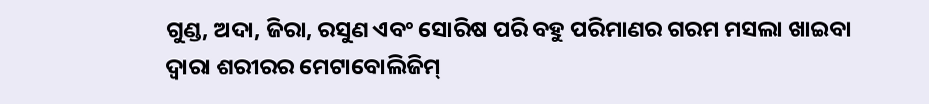ଗୁଣ୍ଡ, ଅଦା, ଜିରା, ରସୁଣ ଏବଂ ସୋରିଷ ପରି ବହୁ ପରିମାଣର ଗରମ ମସଲା ଖାଇବା ଦ୍ୱାରା ଶରୀରର ମେଟାବୋଲିଜିମ୍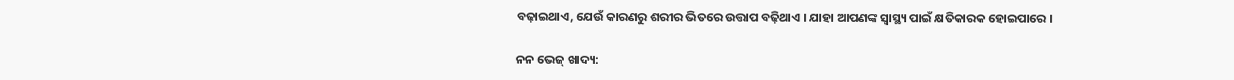ବଢ଼ାଇଥାଏ, ଯେଉଁ କାରଣରୁ ଶରୀର ଭିତରେ ଉତ୍ତାପ ବଢ଼ିଥାଏ । ଯାହା ଆପଣଙ୍କ ସ୍ୱାସ୍ଥ୍ୟ ପାଇଁ କ୍ଷତିକାରକ ହୋଇପାରେ ।

ନନ ଭେଜ୍ ଖାଦ୍ୟ: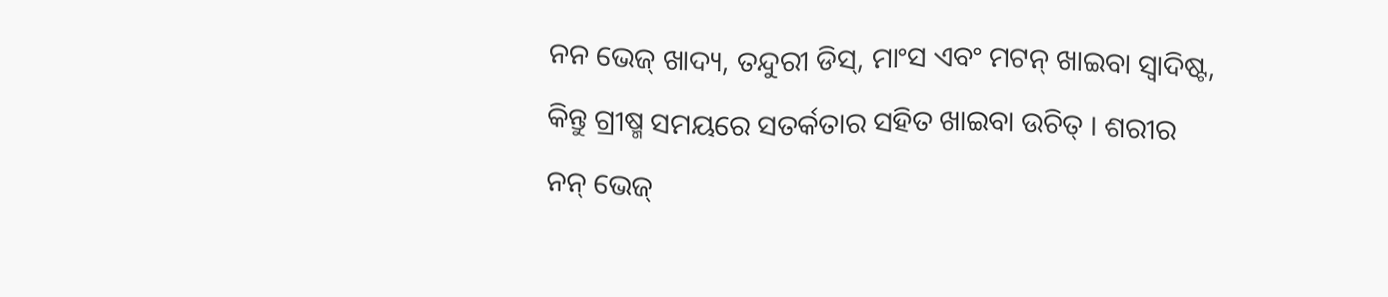ନନ ଭେଜ୍ ଖାଦ୍ୟ, ତନ୍ଦୁରୀ ଡିସ୍, ମାଂସ ଏବଂ ମଟନ୍ ଖାଇବା ସ୍ୱାଦିଷ୍ଟ, କିନ୍ତୁ ଗ୍ରୀଷ୍ମ ସମୟରେ ସତର୍କତାର ସହିତ ଖାଇବା ଉଚିତ୍ । ଶରୀର ନନ୍ ଭେଜ୍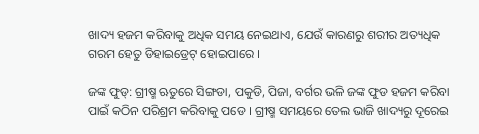ଖାଦ୍ୟ ହଜମ କରିବାକୁ ଅଧିକ ସମୟ ନେଇଥାଏ, ଯେଉଁ କାରଣରୁ ଶରୀର ଅତ୍ୟଧିକ ଗରମ ହେତୁ ଡିହାଇଡ୍ରେଟ୍ ହୋଇପାରେ ।

ଜଙ୍କ ଫୁଡ୍: ଗ୍ରୀଷ୍ମ ଋତୁରେ ସିଙ୍ଗଡା, ପକୁଡି, ପିଜା, ବର୍ଗର ଭଳି ଜଙ୍କ ଫୁଡ ହଜମ କରିବା ପାଇଁ କଠିନ ପରିଶ୍ରମ କରିବାକୁ ପଡେ । ଗ୍ରୀଷ୍ମ ସମୟରେ ତେଲ ଭାଜି ଖାଦ୍ୟରୁ ଦୂରେଇ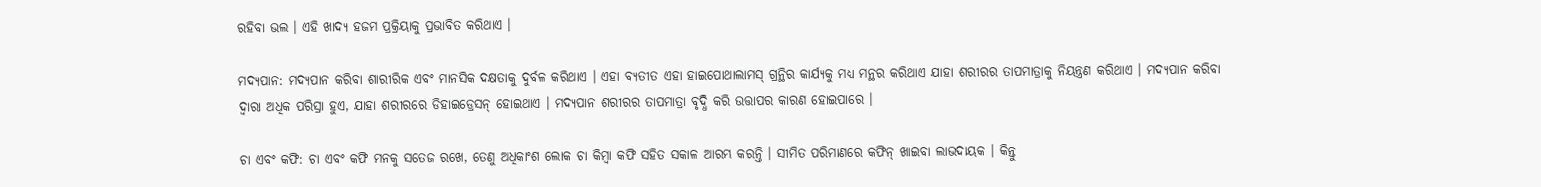ରହିବା ଭଲ । ଏହି ଖାଦ୍ୟ ହଜମ ପ୍ରକ୍ରିୟାକୁ ପ୍ରଭାବିତ କରିଥାଏ ।

ମଦ୍ୟପାନ: ମଦ୍ୟପାନ କରିବା ଶାରୀରିକ ଏବଂ ମାନସିକ ଦକ୍ଷତାକୁ ଦୁର୍ବଳ କରିଥାଏ । ଏହା ବ୍ୟତୀତ ଏହା ହାଇପୋଥାଲାମସ୍ ଗ୍ରନ୍ଥିର କାର୍ଯ୍ୟକୁ ମଧ୍ୟ ମନ୍ଥର କରିଥାଏ ଯାହା ଶରୀରର ତାପମାତ୍ରାକୁ ନିୟନ୍ତ୍ରଣ କରିଥାଏ । ମଦ୍ୟପାନ କରିବା ଦ୍ୱାରା ଅଧିକ ପରିସ୍ରା ହୁଏ, ଯାହା ଶରୀରରେ ଡିହାଇଡ୍ରେସନ୍ ହୋଇଥାଏ । ମଦ୍ୟପାନ ଶରୀରର ତାପମାତ୍ରା ବୃଦ୍ଧି କରି ଉତ୍ତାପର କାରଣ ହୋଇପାରେ ।

ଚା ଏବଂ କଫି: ଚା ଏବଂ କଫି ମନକୁ ସତେଜ ରଖେ, ତେଣୁ ଅଧିକାଂଶ ଲୋକ ଚା କିମ୍ବା କଫି ସହିତ ସକାଳ ଆରମ୍ଭ କରନ୍ତି । ସୀମିତ ପରିମାଣରେ କଫିନ୍ ଖାଇବା ଲାଭଦାୟକ । କିନ୍ତୁ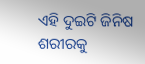ଏହି ଦୁଇଟି ଜିନିଷ ଶରୀରକୁ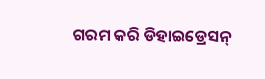ଗରମ କରି ଡିହାଇଡ୍ରେସନ୍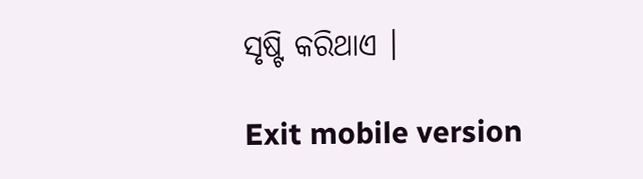ସୃଷ୍ଟି କରିଥାଏ ।

Exit mobile version